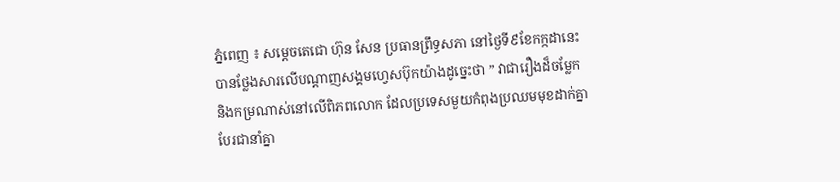ភ្នំពេញ ៖ សម្តេចតេជោ ហ៊ុន សែន ប្រធានព្រឹទ្ធសភា នៅថ្ងៃទី៩ខែកក្កដានេះ បានថ្លែងសារលើបណ្តាញសង្គមហ្វេសប៊ុកយ៉ាងដូច្នេះថា ” វាជារឿងដ៏ចម្លែក និងកម្រណាស់នៅលើពិភពលោក ដែលប្រទេសមួយកំពុងប្រឈមមុខដាក់គ្នា បែរជានាំគ្នា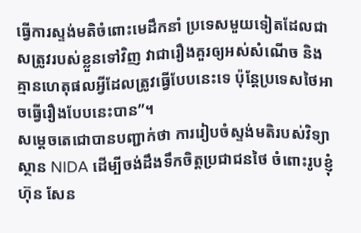ធ្វើការស្ទង់មតិចំពោះមេដឹកនាំ ប្រទេសមួយទៀតដែលជាសត្រូវរបស់ខ្លួនទៅវិញ វាជារឿងគួរឲ្យអស់សំណើច និងគ្មានហេតុផលអ្វីដែលត្រូវធ្វើបែបនេះទេ ប៉ុន្តែប្រទេសថៃអាចធ្វើរឿងបែបនេះបាន”។
សម្តេចតេជោបានបញ្ជាក់ថា ការរៀបចំស្ទង់មតិរបស់វិទ្យាស្ថាន NIDA ដើម្បីចង់ដឹងទឹកចិត្តប្រជាជនថៃ ចំពោះរូបខ្ញុំ ហ៊ុន សែន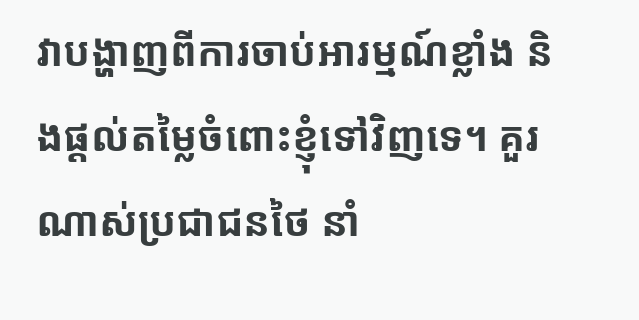វាបង្ហាញពីការចាប់អារម្មណ៍ខ្លាំង និងផ្តល់តម្លៃចំពោះខ្ញុំទៅវិញទេ។ គួរណាស់ប្រជាជនថៃ នាំ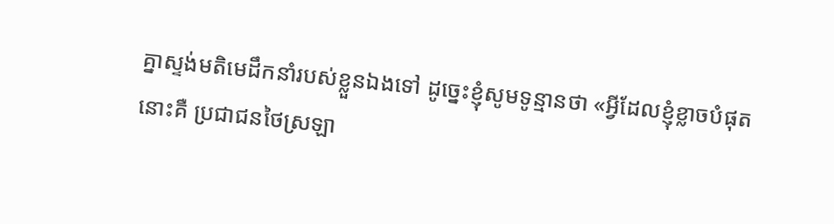គ្នាស្ទង់មតិមេដឹកនាំរបស់ខ្លួនឯងទៅ ដូច្នេះខ្ញុំសូមទូន្មានថា «អ្វីដែលខ្ញុំខ្លាចបំផុតនោះគឺ ប្រជាជនថៃស្រឡា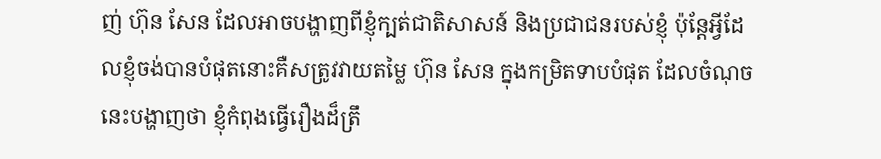ញ់ ហ៊ុន សែន ដែលអាចបង្ហាញពីខ្ញុំក្បត់ជាតិសាសន៍ និងប្រជាជនរបស់ខ្ញុំ ប៉ុន្តែអ្វីដែលខ្ញុំចង់បានបំផុតនោះគឺសត្រូវវាយតម្លៃ ហ៊ុន សែន ក្នុងកម្រិតទាបបំផុត ដែលចំណុចនេះបង្ហាញថា ខ្ញុំកំពុងធ្វើរឿងដ៏ត្រឹ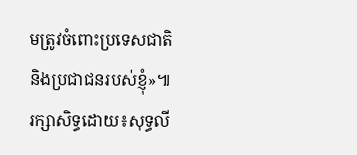មត្រូវចំពោះប្រទេសជាតិ និងប្រជាជនរបស់ខ្ញុំ»៕រក្សាសិទ្ធដោយ៖សុទ្ធលី